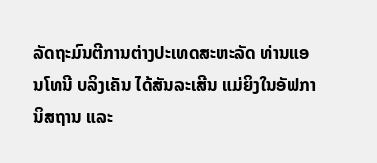ລັດຖະມົນຕີການຕ່າງປະເທດສະຫະລັດ ທ່ານແອນໂທນີ ບລິງເຄັນ ໄດ້ສັນລະເສີນ ແມ່ຍິງໃນອັຟການິສຖານ ແລະ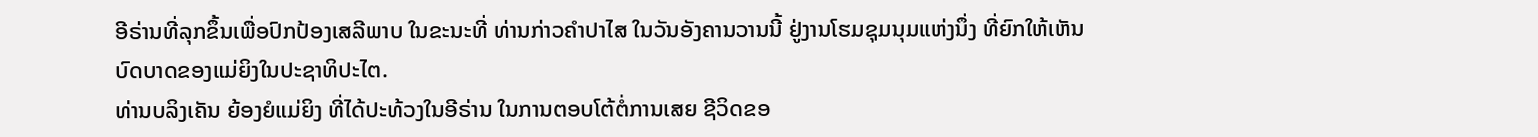ອີຣ່ານທີ່ລຸກຂຶ້ນເພື່ອປົກປ້ອງເສລີພາບ ໃນຂະນະທີ່ ທ່ານກ່າວຄຳປາໄສ ໃນວັນອັງຄານວານນີ້ ຢູ່ງານໂຮມຊຸມນຸມແຫ່ງນຶ່ງ ທີ່ຍົກໃຫ້ເຫັນ ບົດບາດຂອງແມ່ຍິງໃນປະຊາທິປະໄຕ.
ທ່ານບລິງເຄັນ ຍ້ອງຍໍແມ່ຍິງ ທີ່ໄດ້ປະທ້ວງໃນອີຣ່ານ ໃນການຕອບໂຕ້ຕໍ່ການເສຍ ຊີວິດຂອ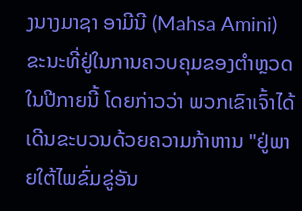ງນາງມາຊາ ອາມີນີ (Mahsa Amini) ຂະນະທີ່ຢູ່ໃນການຄວບຄຸມຂອງຕໍາຫຼວດໃນປີກາຍນີ້ ໂດຍກ່າວວ່າ ພວກເຂົາເຈົ້າໄດ້ເດີນຂະບວນດ້ວຍຄວາມກ້າຫານ "ຢູ່ພາຍໃຕ້ໄພຂົ່ມຂູ່ອັນ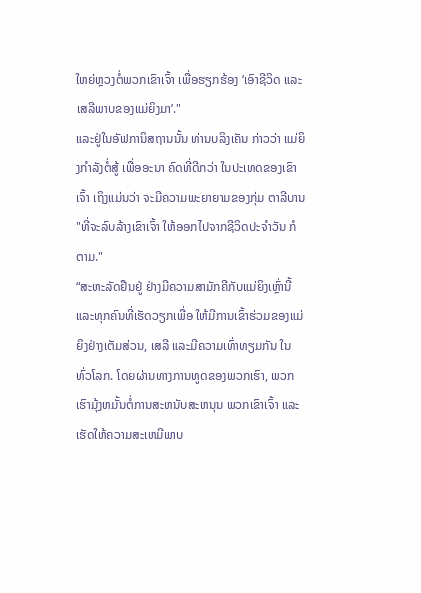ໃຫຍ່ຫຼວງຕໍ່ພວກເຂົາເຈົ້າ ເພື່ອຮຽກຮ້ອງ ‘ເອົາຊີວິດ ແລະ ເສລີພາບຂອງແມ່ຍິງມາ’."
ແລະຢູ່ໃນອັຟການິສຖານນັ້ນ ທ່ານບລິງເຄັນ ກ່າວວ່າ ແມ່ຍິງກໍາລັງຕໍ່ສູ້ ເພື່ອອະນາ ຄົດທີ່ດີກວ່າ ໃນປະເທດຂອງເຂົາເຈົ້າ ເຖິງແມ່ນວ່າ ຈະມີຄວາມພະຍາຍາມຂອງກຸ່ມ ຕາລີບານ "ທີ່ຈະລົບລ້າງເຂົາເຈົ້າ ໃຫ້ອອກໄປຈາກຊີວິດປະຈໍາວັນ ກໍຕາມ."
“ສະຫະລັດຢືນຢູ່ ຢ່າງມີຄວາມສາມັກຄີກັບແມ່ຍິງເຫຼົ່ານີ້ ແລະທຸກຄົນທີ່ເຮັດວຽກເພື່ອ ໃຫ້ມີການເຂົ້າຮ່ວມຂອງແມ່ຍິງຢ່າງເຕັມສ່ວນ, ເສລີ ແລະມີຄວາມເທົ່າທຽມກັນ ໃນທົ່ວໂລກ. ໂດຍຜ່ານທາງການທູດຂອງພວກເຮົາ, ພວກເຮົາມຸ້ງຫມັ້ນຕໍ່ການສະຫນັບສະຫນຸນ ພວກເຂົາເຈົ້າ ແລະເຮັດໃຫ້ຄວາມສະເຫມີພາບ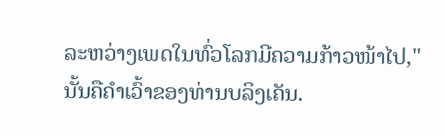ລະຫວ່າງເພດໃນທົ່ວໂລກມີຄວາມກ້າວໜ້າໄປ," ນັ້ນຄືຄຳເວົ້າຂອງທ່ານບລິງເຄັນ.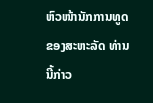ຫົວໜ້ານັກການທູດຂອງສະຫະລັດ ທ່ານນີ້ກ່າວ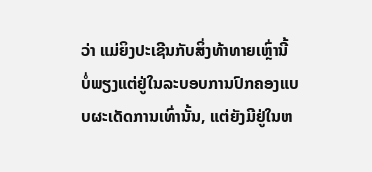ວ່າ ແມ່ຍິງປະເຊີນກັບສິ່ງທ້າທາຍເຫຼົ່ານີ້ ບໍ່ພຽງແຕ່ຢູ່ໃນລະບອບການປົກຄອງແບບຜະເດັດການເທົ່ານັ້ນ, ແຕ່ຍັງມີຢູ່ໃນຫ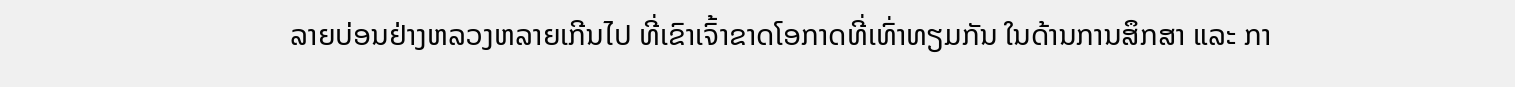ລາຍບ່ອນຢ່າງຫລວງຫລາຍເກີນໄປ ທີ່ເຂົາເຈົ້າຂາດໂອກາດທີ່ເທົ່າທຽມກັນ ໃນດ້ານການສຶກສາ ແລະ ກາ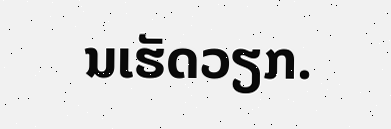ນເຮັດວຽກ.